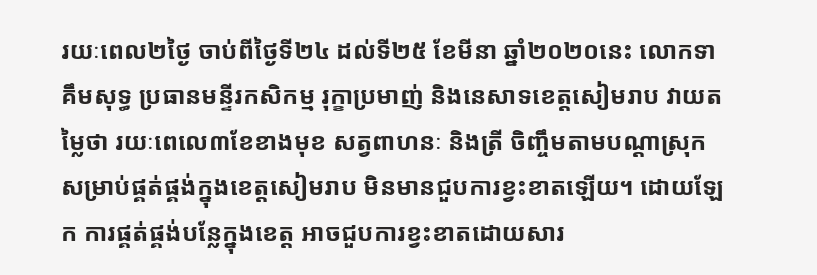រយៈពេល២ថ្ងៃ ចាប់ពីថ្ងៃទី២៤ ដល់ទី២៥ ខែមីនា ឆ្នាំ២០២០នេះ លោកទា គឹមសុទ្ធ ប្រធានមន្ទីរកសិកម្ម រុក្ខាប្រមាញ់ និងនេសាទខេត្តសៀមរាប វាយតម្លៃថា រយៈពេលេ៣ខែខាងមុខ សត្វពាហនៈ និងត្រី ចិញ្ចឹមតាមបណ្ដាស្រុក សម្រាប់ផ្គត់ផ្គង់ក្នុងខេត្តសៀមរាប មិនមានជួបការខ្វះខាតឡើយ។ ដោយឡែក ការផ្គត់ផ្គង់បន្លែក្នុងខេត្ត អាចជួបការខ្វះខាតដោយសារ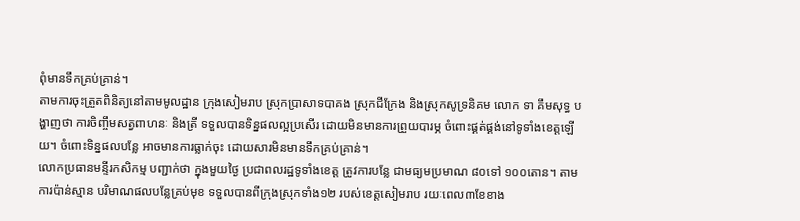ពុំមានទឹកគ្រប់គ្រាន់។
តាមការចុះត្រួតពិនិត្យនៅតាមមូលដ្ឋាន ក្រុងសៀមរាប ស្រុកប្រាសាទបាគង ស្រុកជីក្រែង និងស្រុកសូទ្រនិគម លោក ទា គឹមសុទ្ធ បង្ហាញថា ការចិញ្ចឹមសត្វពាហនៈ និងត្រី ទទួលបានទិន្នផលល្អប្រសើរ ដោយមិនមានការព្រួយបារម្ភ ចំពោះផ្គត់ផ្គង់នៅទូទាំងខេត្តឡើយ។ ចំពោះទិន្នផលបន្លែ អាចមានការធ្លាក់ចុះ ដោយសារមិនមានទឹកគ្រប់គ្រាន់។
លោកប្រធានមន្ទីរកសិកម្ម បញ្ជាក់ថា ក្នុងមួយថ្ងៃ ប្រជាពលរដ្ឋទូទាំងខេត្ត ត្រូវការបន្លែ ជាមធ្យមប្រមាណ ៨០ទៅ ១០០តោន។ តាមការប៉ាន់ស្មាន បរិមាណផលបន្លែគ្រប់មុខ ទទួលបានពីក្រុងស្រុកទាំង១២ របស់ខេត្តសៀមរាប រយៈពេល៣ខែខាង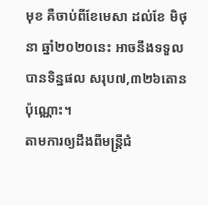មុខ គឺចាប់ពីខែមេសា ដល់ខែ មិថុនា ឆ្នាំ២០២០នេះ អាចនឹងទទួលបានទិន្នផល សរុប៧,៣២៦តោនប៉ុណ្ណោះ។
តាមការឲ្យដឹងពីមន្ត្រីជំ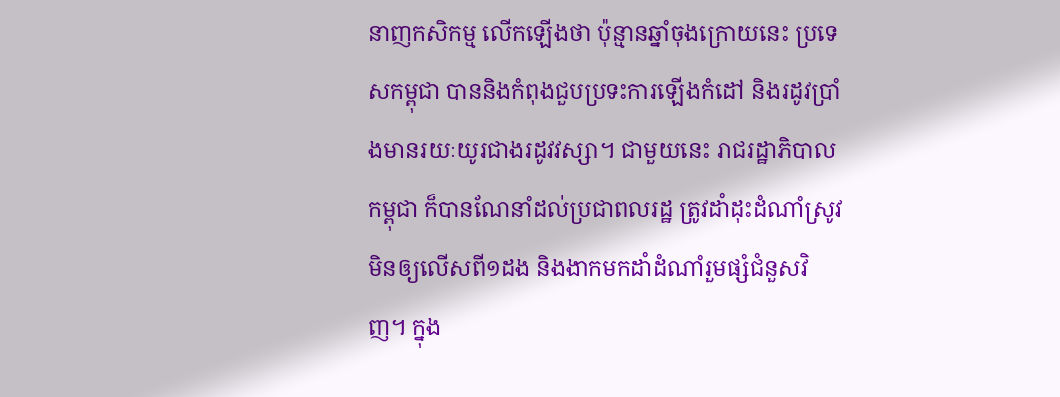នាញកសិកម្ម លើកឡើងថា ប៉ុន្មានឆ្នាំចុងក្រោយនេះ ប្រទេសកម្ពុជា បាននិងកំពុងជួបប្រទះការឡើងកំដៅ និងរដូវប្រាំងមានរយៈយូរជាងរដូវវស្សា។ ជាមួយនេះ រាជរដ្ឋាភិបាលកម្ពុជា ក៏បានណែនាំដល់ប្រជាពលរដ្ឋ ត្រូវដាំដុះដំណាំស្រូវ មិនឲ្យលើសពី១ដង និងងាកមកដាំដំណាំរួមផ្សំជំនួសវិញ។ ក្នុង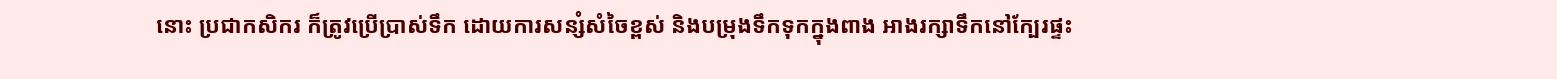នោះ ប្រជាកសិករ ក៏ត្រូវប្រើប្រាស់ទឹក ដោយការសន្សំសំចៃខ្ពស់ និងបម្រុងទឹកទុកក្នុងពាង អាងរក្សាទឹកនៅក្បែរផ្ទះ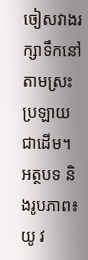ចៀសវាងរក្សាទឹកនៅតាមស្រះ ប្រឡាយ ជាដើម។
អត្ថបទ និងរូបភាព៖ យូ វ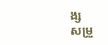ង្ស
សម្រួ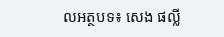លអត្ថបទ៖ សេង ផល្លី